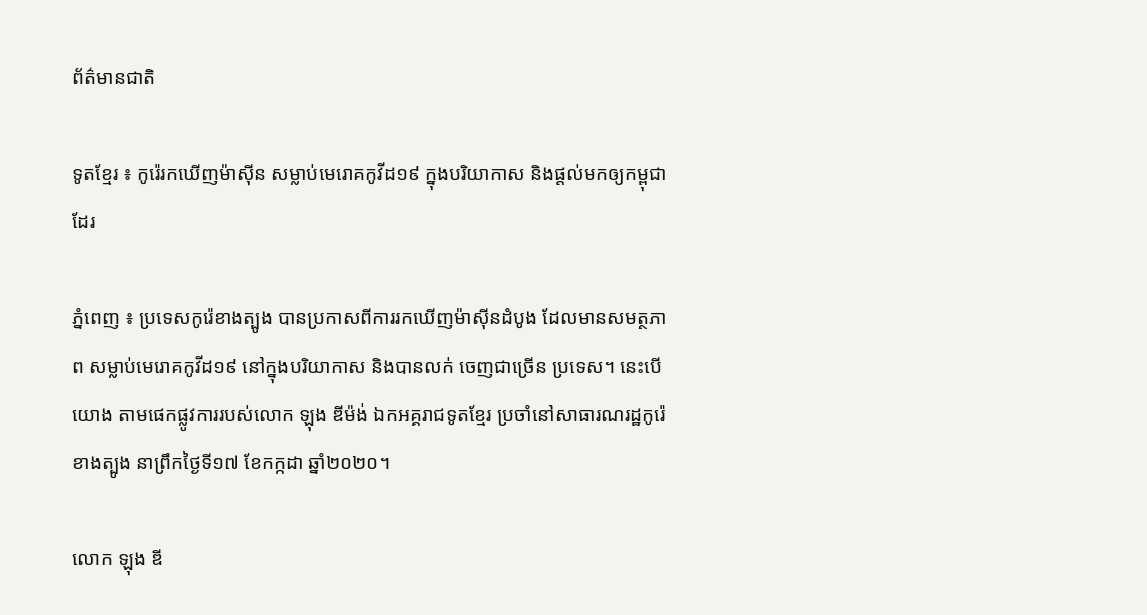ព័ត៌មានជាតិ

ទូតខ្មែរ ៖ កូរ៉េរកឃើញម៉ាស៊ីន សម្លាប់មេរោគកូវីដ១៩ ក្នុងបរិយាកាស និងផ្តល់មកឲ្យកម្ពុជាដែរ

ភ្នំពេញ ៖ ប្រទេសកូរ៉េខាងត្បូង បានប្រកាសពីការរកឃើញម៉ាស៊ីនដំបូង ដែលមានសមត្ថភាព សម្លាប់មេរោគកូវីដ១៩ នៅក្នុងបរិយាកាស និងបានលក់ ចេញជាច្រើន ប្រទេស។ នេះបើយោង តាមផេកផ្លូវការរបស់លោក ឡុង ឌីម៉ង់ ឯកអគ្គរាជទូតខ្មែរ ប្រចាំនៅសាធារណរដ្ឋកូរ៉េខាងត្បូង នាព្រឹកថ្ងៃទី១៧ ខែកក្កដា ឆ្នាំ២០២០។

លោក ឡុង ឌី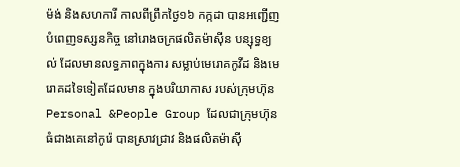ម៉ង់ និងសហការី កាលពីព្រឹកថ្ងៃ១៦ កក្កដា បានអញ្ជើញបំពេញទស្សនកិច្ច នៅរោងចក្រផលិតម៉ាស៊ីន បន្សុទ្ធខ្យល់ ដែលមានលទ្ធភាពក្នុងការ សម្លាប់មេរោគកូវីដ និងមេរោគដទៃទៀតដែលមាន ក្នុងបរិយាកាស របស់ក្រុមហ៊ុន Personal &People Group ដែលជាក្រុមហ៊ុនធំជាងគេនៅកូរ៉េ បានស្រាវជ្រាវ និងផលិតម៉ាស៊ី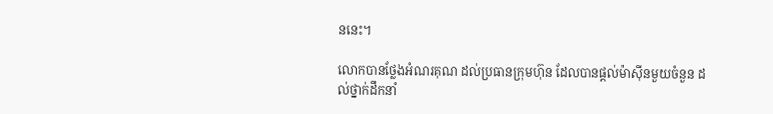ននេះ។

លោកបានថ្លែងអំណរគុណ ដល់ប្រធានក្រុមហ៊ុន ដែលបានផ្ដល់ម៉ាស៊ីនមួយចំនួន ដល់ថ្នាក់ដឹកនាំ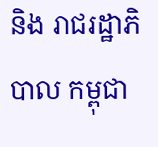និង រាជរដ្ឋាភិបាល កម្ពុជា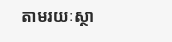តាមរយៈស្ថា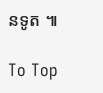នទូត ៕

To Top